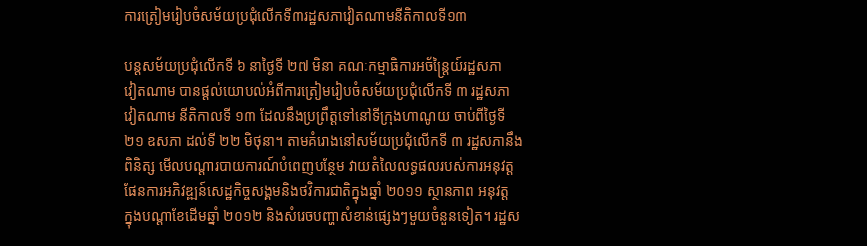ការត្រៀមរៀបចំសម័យប្រជុំលើកទី៣រដ្ឋសភាវៀតណាមនីតិកាលទី១៣

បន្តសម័យប្រជុំលើកទី ៦ នាថ្ងៃទី ២៧ មិនា គណៈកម្មាធិការអច័ន្ត្រៃយ៍រដ្ឋសភា
វៀតណាម បានផ្តល់យោបល់អំពីការត្រៀមរៀបចំសម័យប្រជុំលើកទី ៣ រដ្ឋសភា
វៀតណាម នីតិកាលទី ១៣ ដែលនឹងប្រព្រឹត្តទៅនៅទីក្រុងហាណូយ ចាប់ពីថ្ងៃទី
២១ ឧសភា ដល់ទី ២២ មិថុនា។ តាមគំរោងនៅសម័យប្រជុំលើកទី ៣ រដ្ឋសភានឹង
ពិនិត្ស មើលបណ្ដារបាយការណ៍បំពេញបន្ថែម វាយតំលៃលទ្ធផលរបស់ការអនុវត្ត
ផែនការអភិវឌ្ឍន៍សេដ្ឋកិច្ចសង្គមនិងថវិការជាតិក្នុងឆ្នាំ ២០១១ ស្ថានភាព អនុវត្ត
ក្នុងបណ្ដាខែដើមឆ្នាំ ២០១២ និងសំរេចបញ្ហាសំខាន់ផ្សេងៗមួយចំនួនទៀត។ រដ្ឋស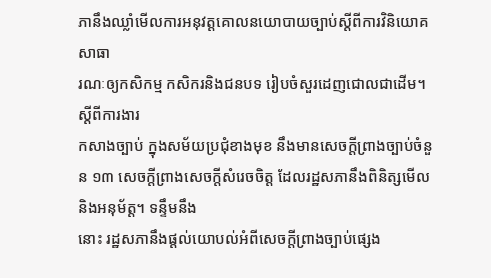ភានឹងឈ្លាំមើលការអនុវត្តគោលនយោបាយច្បាប់ស្តីពីការវិនិយោគសាធា
រណៈឲ្យកសិកម្ម កសិករនិងជនបទ រៀបចំសួរដេញជោលជាដើម។ស្តីពីការងារ
កសាងច្បាប់ ក្នុងសម័យប្រជុំខាងមុខ នឹងមានសេចក្តីព្រាងច្បាប់ចំនួន ១៣ សេចក្តីព្រាងសេចក្តីសំរេចចិត្ត ដែលរដ្ឋសភានឹងពិនិត្សមើលនិងអនុម័ត្ត។ ទន្ទឹមនឹង
នោះ រដ្ឋសភានឹងផ្តល់យោបល់អំពីសេចក្តីព្រាងច្បាប់ផ្សេង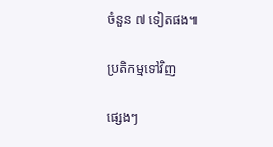ចំនួន ៧ ទៀតផង៕

ប្រតិកម្មទៅវិញ

ផ្សេងៗ